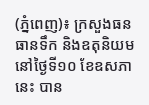(ភ្នំពេញ)៖ ក្រសួងធនធានទឹក និងឧតុនិយម នៅថ្ងៃទី១០ ខែឧសភានេះ បាន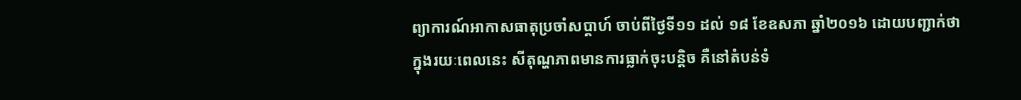ព្យាការណ៍អាកាសធាតុប្រចាំសប្តាហ៍ ចាប់ពីថ្ងៃទី១១ ដល់ ១៨ ខែឧសភា ឆ្នាំ២០១៦ ដោយបញ្ជាក់ថា ក្នុងរយៈពេលនេះ សីតុណ្ហភាពមានការធ្លាក់ចុះបន្តិច គឺនៅតំបន់ទំ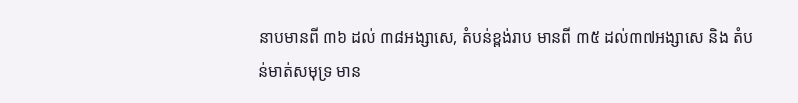នាបមានពី ៣៦ ដល់ ៣៨អង្សាសេ, តំបន់ខ្ពង់រាប មានពី ៣៥ ដល់៣៧អង្សាសេ និង តំបន់មាត់សមុទ្រ មាន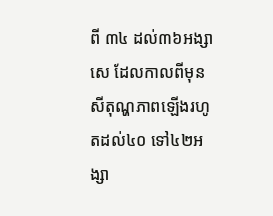ពី ៣៤ ដល់៣៦អង្សាសេ ដែលកាលពីមុនសីតុណ្ហភាពឡើងរហូតដល់៤០ ទៅ៤២អង្សា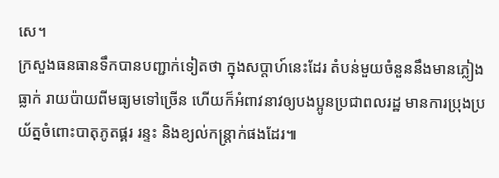សេ។
ក្រសួងធនធានទឹកបានបញ្ជាក់ទៀតថា ក្នុងសប្តាហ៍នេះដែរ តំបន់មួយចំនួននឹងមានភ្លៀងធ្លាក់ រាយប៉ាយពីមធ្យមទៅច្រើន ហើយក៏អំពាវនាវឲ្យបងប្អូនប្រជាពលរដ្ឋ មានការប្រុងប្រយ័ត្នចំពោះបាតុភូតផ្គរ រន្ទះ និងខ្យល់កន្ត្រាក់ផងដែរ៕